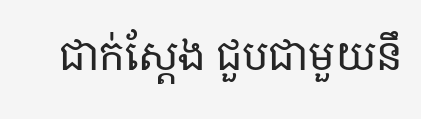ជាក់ស្ដែង ជួបជាមួយនឹ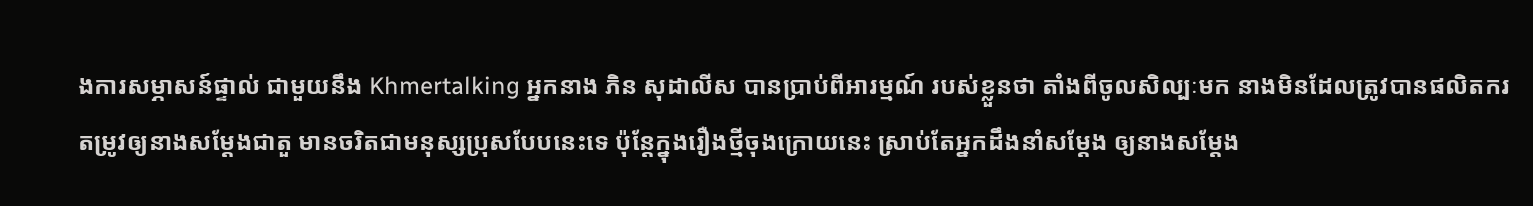ងការសម្ភាសន៍ផ្ទាល់ ជាមួយនឹង Khmertalking អ្នកនាង ភិន សុដាលីស បានប្រាប់ពីអារម្មណ៍ របស់ខ្លួនថា តាំងពីចូលសិល្បៈមក នាងមិនដែលត្រូវបានផលិតករ តម្រូវឲ្យនាងសម្ដែងជាតួ មានចរិតជាមនុស្សប្រុសបែបនេះទេ ប៉ុន្តែក្នុងរឿងថ្មីចុងក្រោយនេះ ស្រាប់តែអ្នកដឹងនាំសម្ដែង ឲ្យនាងសម្ដែង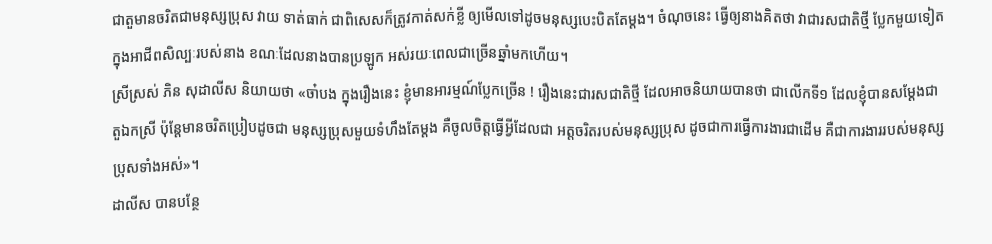ជាតួមានចរិតជាមនុស្សប្រុស វាយ ទាត់ធាក់ ជាពិសេសក៏ត្រូវកាត់សក់ខ្លី ឲ្យមើលទៅដូចមនុស្សបេះបិតតែម្ដង។ ចំណុចនេះ ធ្វើឲ្យនាងគិតថា វាជារសជាតិថ្មី ប្លែកមួយទៀត ក្នុងអាជីពសិល្បៈរបស់នាង ខណៈដែលនាងបានប្រឡូក អស់រយៈពេលជាច្រើនឆ្នាំមកហើយ។
ស្រីស្រស់ ភិន សុដាលីស និយាយថា «ចា៎បង ក្នុងរឿងនេះ ខ្ញុំមានអារម្មណ៍ប្លែកច្រើន ! រឿងនេះជារសជាតិថ្មី ដែលអាចនិយាយបានថា ជាលើកទី១ ដែលខ្ញុំបានសម្ដែងជាតួឯកស្រី ប៉ុន្ដែមានចរិតប្រៀបដូចជា មនុស្សប្រុសមួយទំហឹងតែម្ដង គឺចូលចិត្តធ្វើអ្វីដែលជា អត្តចរិតរបស់មនុស្សប្រុស ដូចជាការធ្វើការងារជាដើម គឺជាការងាររបស់មនុស្សប្រុសទាំងអស់»។
ដាលីស បានបន្ថែ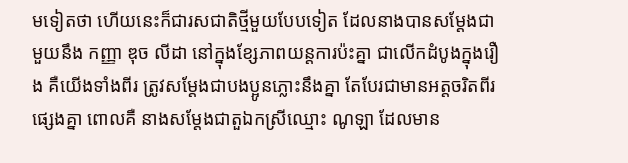មទៀតថា ហើយនេះក៏ជារសជាតិថ្មីមួយបែបទៀត ដែលនាងបានសម្ដែងជាមួយនឹង កញ្ញា ឌុច លីដា នៅក្នុងខ្សែភាពយន្តការប៉ះគ្នា ជាលើកដំបូងក្នុងរឿង គឺយើងទាំងពីរ ត្រូវសម្ដែងជាបងប្អូនភ្លោះនឹងគ្នា តែបែរជាមានអត្តចរិតពីរផ្សេងគ្នា ពោលគឺ នាងសម្ដែងជាតួឯកស្រីឈ្មោះ ណូឡា ដែលមាន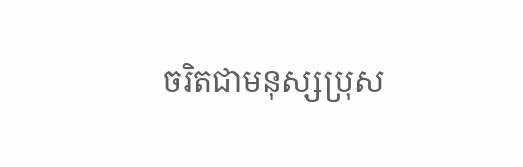ចរិតជាមនុស្សប្រុស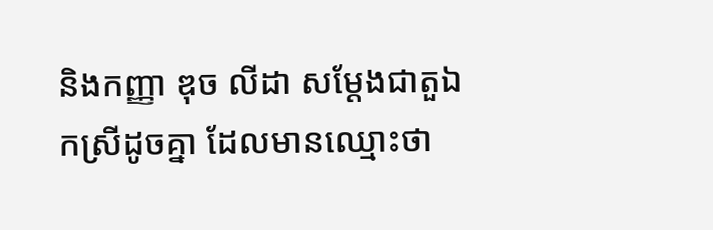និងកញ្ញា ឌុច លីដា សម្ដែងជាតួឯកស្រីដូចគ្នា ដែលមានឈ្មោះថា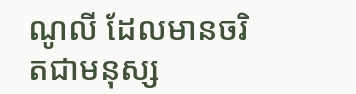ណូលី ដែលមានចរិតជាមនុស្ស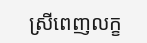ស្រីពេញលក្ខ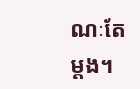ណៈតែម្ដង។